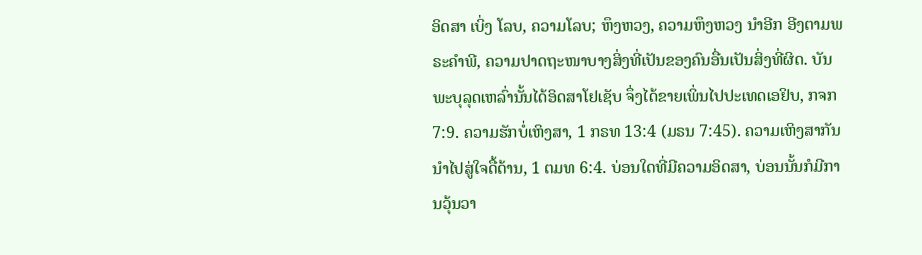ອິດສາ ເບິ່ງ ໂລບ, ຄວາມໂລບ; ຫຶງຫວງ, ຄວາມຫຶງຫວງ ນຳອີກ ອີງຕາມພຣະຄຳພີ, ຄວາມປາດຖະໜາບາງສິ່ງທີ່ເປັນຂອງຄົນອື່ນເປັນສິ່ງທີ່ຜິດ. ບັນພະບຸລຸດເຫລົ່ານັ້ນໄດ້ອິດສາໂຢເຊັບ ຈຶ່ງໄດ້ຂາຍເພິ່ນໄປປະເທດເອຢິບ, ກຈກ 7:9. ຄວາມຮັກບໍ່ເຫິງສາ, 1 ກຣທ 13:4 (ມຣນ 7:45). ຄວາມເຫິງສາກັນນຳໄປສູ່ໃຈດື້ດ້ານ, 1 ຕມທ 6:4. ບ່ອນໃດທີ່ມີຄວາມອິດສາ, ບ່ອນນັ້ນກໍມີການວຸ້ນວາ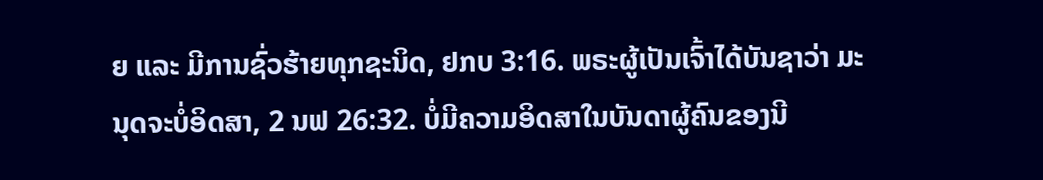ຍ ແລະ ມີການຊົ່ວຮ້າຍທຸກຊະນິດ, ຢກບ 3:16. ພຣະຜູ້ເປັນເຈົ້າໄດ້ບັນຊາວ່າ ມະນຸດຈະບໍ່ອິດສາ, 2 ນຟ 26:32. ບໍ່ມີຄວາມອິດສາໃນບັນດາຜູ້ຄົນຂອງນີ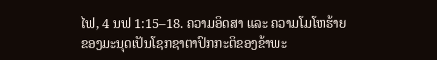ໄຟ, 4 ນຟ 1:15–18. ຄວາມອິດສາ ແລະ ຄວາມໂມໂຫຮ້າຍຂອງມະນຸດເປັນໂຊກຊາຕາປົກກະຕິຂອງຂ້າພະ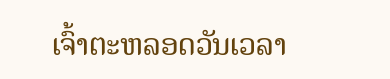ເຈົ້າຕະຫລອດວັນເວລາ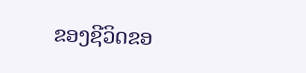ຂອງຊີວິດຂອ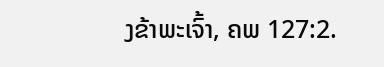ງຂ້າພະເຈົ້າ, ຄພ 127:2.